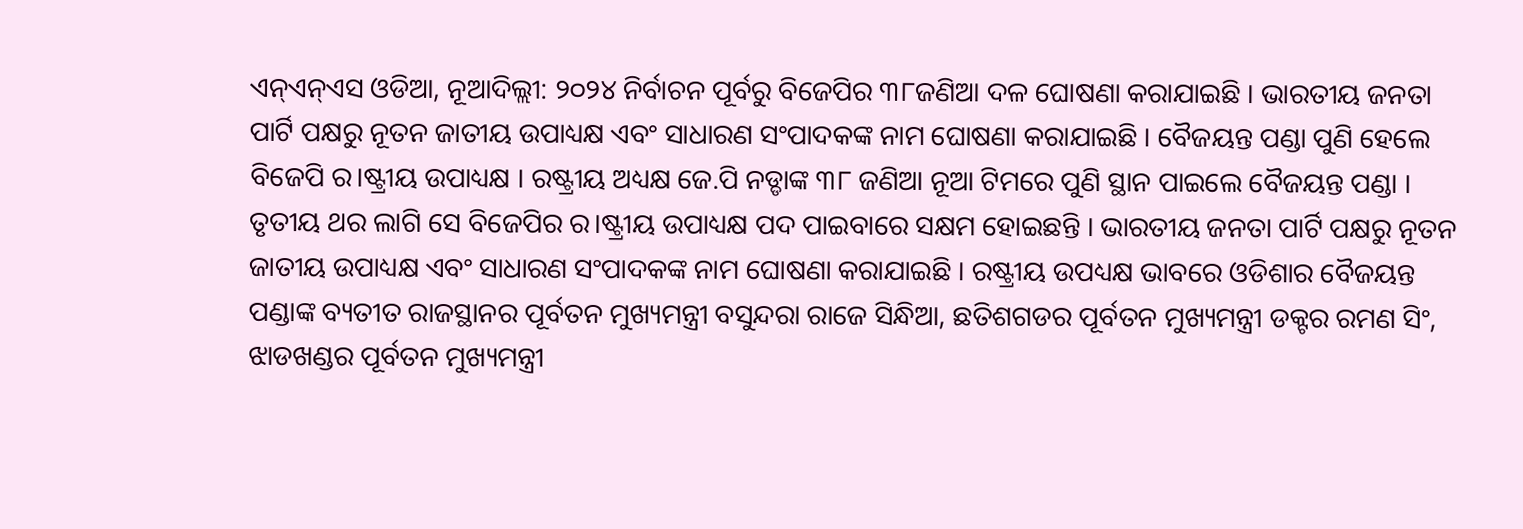ଏନ୍ଏନ୍ଏସ ଓଡିଆ, ନୂଆଦିଲ୍ଲୀ: ୨୦୨୪ ନିର୍ବାଚନ ପୂର୍ବରୁ ବିଜେପିର ୩୮ଜଣିଆ ଦଳ ଘୋଷଣା କରାଯାଇଛି । ଭାରତୀୟ ଜନତା ପାର୍ଟି ପକ୍ଷରୁ ନୂତନ ଜାତୀୟ ଉପାଧ୍ୟକ୍ଷ ଏବଂ ସାଧାରଣ ସଂପାଦକଙ୍କ ନାମ ଘୋଷଣା କରାଯାଇଛି । ବୈଜୟନ୍ତ ପଣ୍ଡା ପୁଣି ହେଲେ ବିଜେପି ର।ଷ୍ଟ୍ରୀୟ ଉପାଧ୍ୟକ୍ଷ । ରଷ୍ଟ୍ରୀୟ ଅଧ୍ୟକ୍ଷ ଜେ.ପି ନଡ୍ଡାଙ୍କ ୩୮ ଜଣିଆ ନୂଆ ଟିମରେ ପୁଣି ସ୍ଥାନ ପାଇଲେ ବୈଜୟନ୍ତ ପଣ୍ଡା । ତୃତୀୟ ଥର ଲାଗି ସେ ବିଜେପିର ର।ଷ୍ଟ୍ରୀୟ ଉପାଧ୍ୟକ୍ଷ ପଦ ପାଇବାରେ ସକ୍ଷମ ହୋଇଛନ୍ତି । ଭାରତୀୟ ଜନତା ପାର୍ଟି ପକ୍ଷରୁ ନୂତନ ଜାତୀୟ ଉପାଧ୍ୟକ୍ଷ ଏବଂ ସାଧାରଣ ସଂପାଦକଙ୍କ ନାମ ଘୋଷଣା କରାଯାଇଛି । ରଷ୍ଟ୍ରୀୟ ଉପଧ୍ୟକ୍ଷ ଭାବରେ ଓଡିଶାର ବୈଜୟନ୍ତ ପଣ୍ଡାଙ୍କ ବ୍ୟତୀତ ରାଜସ୍ଥାନର ପୂର୍ବତନ ମୁଖ୍ୟମନ୍ତ୍ରୀ ବସୁନ୍ଦରା ରାଜେ ସିନ୍ଧିଆ, ଛତିଶଗଡର ପୂର୍ବତନ ମୁଖ୍ୟମନ୍ତ୍ରୀ ଡକ୍ଟର ରମଣ ସିଂ, ଝାଡଖଣ୍ଡର ପୂର୍ବତନ ମୁଖ୍ୟମନ୍ତ୍ରୀ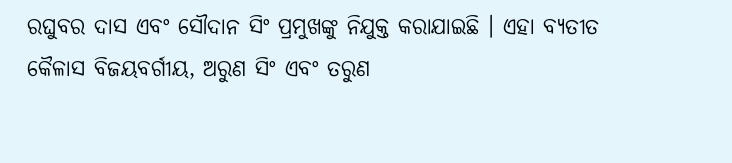ରଘୁବର ଦାସ ଏବଂ ସୌଦାନ ସିଂ ପ୍ରମୁଖଙ୍କୁ ନିଯୁକ୍ତ କରାଯାଇଛି । ଏହା ବ୍ୟତୀତ କୈଳାସ ବିଜୟବର୍ଗୀୟ, ଅରୁଣ ସିଂ ଏବଂ ତରୁଣ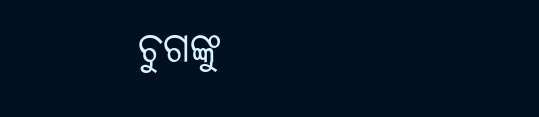ଚୁଗଙ୍କୁ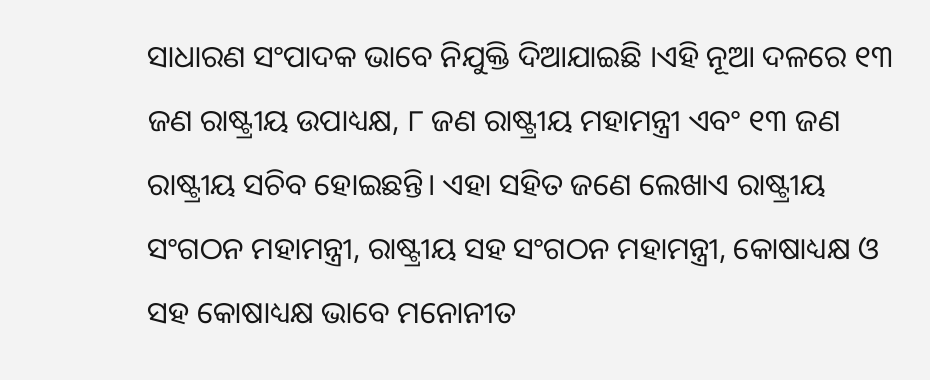ସାଧାରଣ ସଂପାଦକ ଭାବେ ନିଯୁକ୍ତି ଦିଆଯାଇଛି ।ଏହି ନୂଆ ଦଳରେ ୧୩ ଜଣ ରାଷ୍ଟ୍ରୀୟ ଉପାଧ୍ୟକ୍ଷ, ୮ ଜଣ ରାଷ୍ଟ୍ରୀୟ ମହାମନ୍ତ୍ରୀ ଏବଂ ୧୩ ଜଣ ରାଷ୍ଟ୍ରୀୟ ସଚିବ ହୋଇଛନ୍ତି। ଏହା ସହିତ ଜଣେ ଲେଖାଏ ରାଷ୍ଟ୍ରୀୟ ସଂଗଠନ ମହାମନ୍ତ୍ରୀ, ରାଷ୍ଟ୍ରୀୟ ସହ ସଂଗଠନ ମହାମନ୍ତ୍ରୀ, କୋଷାଧ୍ୟକ୍ଷ ଓ ସହ କୋଷାଧ୍ୟକ୍ଷ ଭାବେ ମନୋନୀତ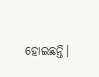ହୋଇଛନ୍ତି।